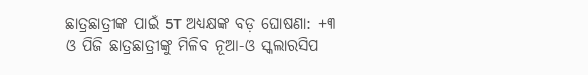ଛାତ୍ରଛାତ୍ରୀଙ୍କ ପାଇଁ 5T ଅଧ୍ୟକ୍ଷଙ୍କ ବଡ଼ ଘୋଷଣା: +୩ ଓ ପିଜି ଛାତ୍ରଛାତ୍ରୀଙ୍କୁ ମିଳିବ ନୂଆ-ଓ ସ୍କଲାରସିପ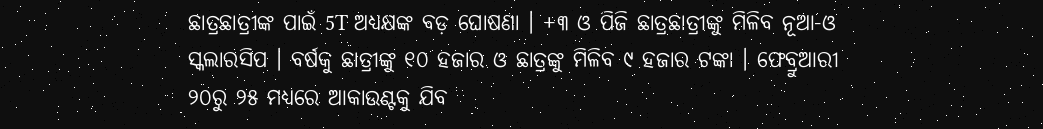ଛାତ୍ରଛାତ୍ରୀଙ୍କ ପାଇଁ 5T ଅଧ୍ୟକ୍ଷଙ୍କ ବଡ଼ ଘୋଷଣା । +୩ ଓ ପିଜି ଛାତ୍ରଛାତ୍ରୀଙ୍କୁ ମିଳିବ ନୂଆ-ଓ ସ୍କଲାରସିପ । ବର୍ଷକୁ ଛାତ୍ରୀଙ୍କୁ ୧୦ ହଜାର ଓ ଛାତ୍ରଙ୍କୁ ମିଳିବ ୯ ହଜାର ଟଙ୍କା । ଫେବ୍ରୁଆରୀ ୨୦ରୁ ୨୫ ମଧ୍ୟରେ ଆକାଉଣ୍ଟକୁ ଯିବ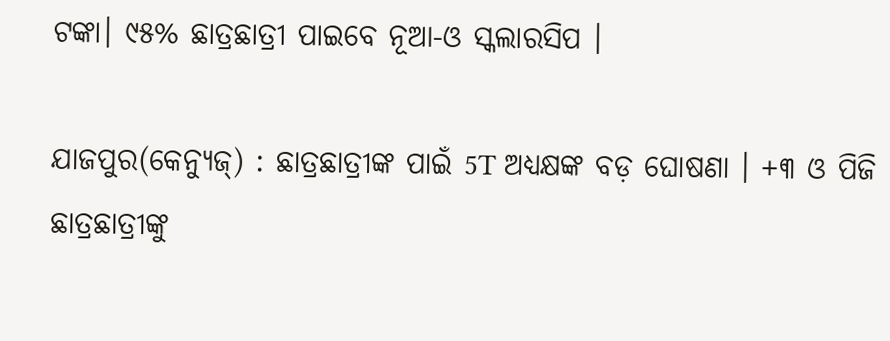ଟଙ୍କା। ୯୫% ଛାତ୍ରଛାତ୍ରୀ ପାଇବେ ନୂଆ-ଓ ସ୍କଲାରସିପ ।

ଯାଜପୁର(କେନ୍ୟୁଜ୍‌) : ଛାତ୍ରଛାତ୍ରୀଙ୍କ ପାଇଁ 5T ଅଧ୍ୟକ୍ଷଙ୍କ ବଡ଼ ଘୋଷଣା । +୩ ଓ ପିଜି ଛାତ୍ରଛାତ୍ରୀଙ୍କୁ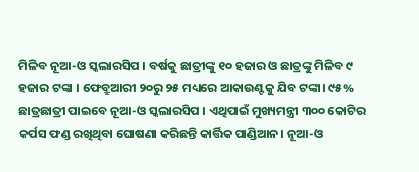ମିଳିବ ନୂଆ-ଓ ସ୍କଲାରସିପ । ବର୍ଷକୁ ଛାତ୍ରୀଙ୍କୁ ୧୦ ହଜାର ଓ ଛାତ୍ରଙ୍କୁ ମିଳିବ ୯ ହଜାର ଟଙ୍କା । ଫେବ୍ରୁଆରୀ ୨୦ରୁ ୨୫ ମଧ୍ୟରେ ଆକାଉଣ୍ଟକୁ ଯିବ ଟଙ୍କା। ୯୫% ଛାତ୍ରଛାତ୍ରୀ ପାଇବେ ନୂଆ-ଓ ସ୍କଲାରସିପ । ଏଥିପାଇଁ ମୁଖ୍ୟମନ୍ତ୍ରୀ ୩୦୦ କୋଟିର କର୍ପସ ଫଣ୍ଡ ରଖିଥିବା ଘୋଷଣା କରିଛନ୍ତି କାର୍ତ୍ତିକ ପାଣ୍ଡିଆନ। ନୂଆ-ଓ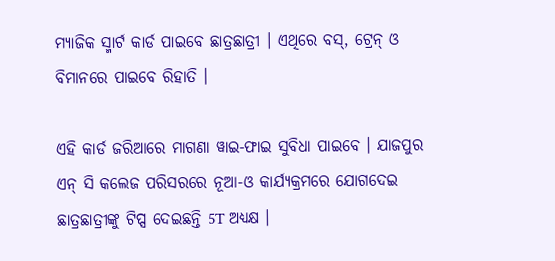ମ୍ୟାଜିକ ସ୍ମାର୍ଟ କାର୍ଡ ପାଇବେ ଛାତ୍ରଛାତ୍ରୀ । ଏଥିରେ ବସ୍, ଟ୍ରେନ୍ ଓ ବିମାନରେ ପାଇବେ ରିହାତି ।

ଏହି କାର୍ଡ ଜରିଆରେ ମାଗଣା ୱାଇ-ଫାଇ ସୁବିଧା ପାଇବେ । ଯାଜପୁର ଏନ୍ ସି କଲେଜ ପରିସରରେ ନୂଆ-ଓ କାର୍ଯ୍ୟକ୍ରମରେ ଯୋଗଦେଇ ଛାତ୍ରଛାତ୍ରୀଙ୍କୁ ଟିପ୍ସ ଦେଇଛନ୍ତି 5T ଅଧ୍ୟକ୍ଷ ।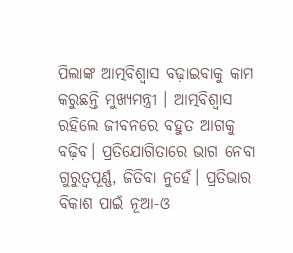ପିଲାଙ୍କ ଆତ୍ମବିଶ୍ବାସ ବଢ଼ାଇବାକୁ କାମ କରୁଛନ୍ତି ମୁଖ୍ୟମନ୍ତ୍ରୀ । ଆତ୍ମବିଶ୍ବାସ ରହିଲେ ଜୀବନରେ ବହୁତ ଆଗକୁ ବଢ଼ିବ। ପ୍ରତିଯୋଗିତାରେ ଭାଗ ନେବା ଗୁରୁତ୍ବପୂର୍ଣ୍ଣ, ଜିତିବା ନୁହେଁ। ପ୍ରତିଭାର ବିକାଶ ପାଇଁ ନୂଆ-ଓ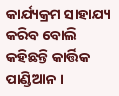କାର୍ଯ୍ୟକ୍ରମ ସାହାଯ୍ୟ କରିବ ବୋଲି କହିଛନ୍ତି କାର୍ତ୍ତିକ ପାଣ୍ଡିଆନ ।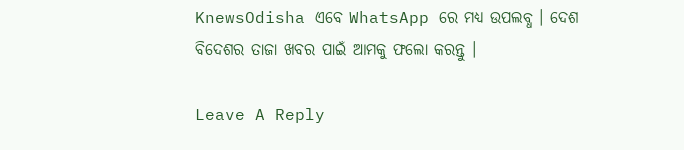KnewsOdisha ଏବେ WhatsApp ରେ ମଧ୍ୟ ଉପଲବ୍ଧ । ଦେଶ ବିଦେଶର ତାଜା ଖବର ପାଇଁ ଆମକୁ ଫଲୋ କରନ୍ତୁ ।

Leave A Reply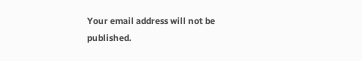Your email address will not be published.